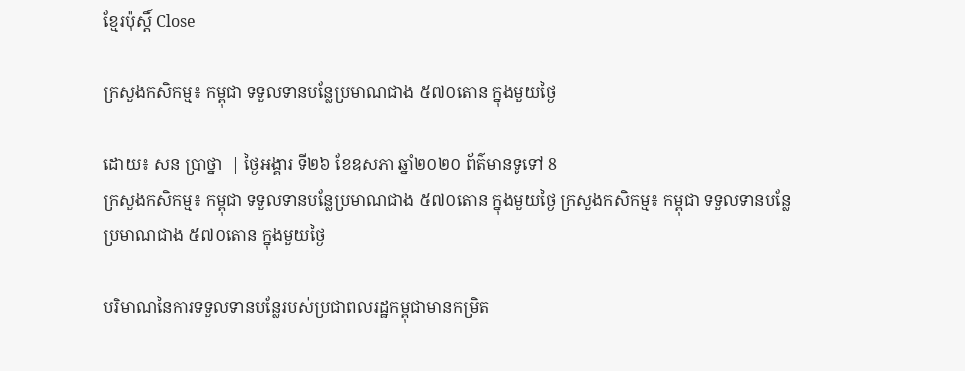ខ្មែរប៉ុស្ដិ៍ Close

ក្រសួងកសិកម្ម៖ កម្ពុជា ទទួលទានបន្លែប្រមាណជាង ៥៧០តោន ក្នុងមួយថ្ងៃ

ដោយ៖ សន ប្រាថ្នា  | ថ្ងៃអង្គារ ទី២៦ ខែឧសភា ឆ្នាំ២០២០ ព័ត៌មានទូទៅ 8
ក្រសួងកសិកម្ម៖ កម្ពុជា ទទួលទានបន្លែប្រមាណជាង ៥៧០តោន ក្នុងមួយថ្ងៃ ក្រសួងកសិកម្ម៖ កម្ពុជា ទទួលទានបន្លែប្រមាណជាង ៥៧០តោន ក្នុងមួយថ្ងៃ

បរិមាណនៃការទទួលទានបន្លែរបស់ប្រជាពលរដ្ឋកម្ពុជាមានកម្រិត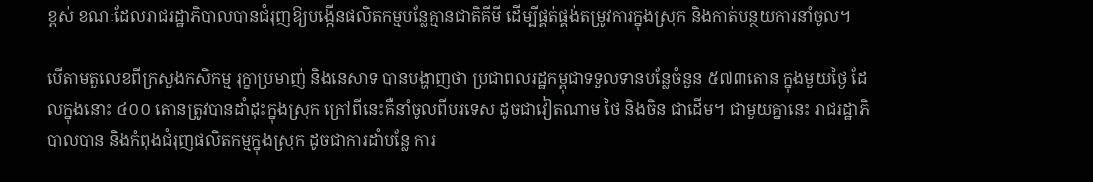ខ្ពស់ ខណៈដែលរាជរដ្ឋាភិបាលបានជំរុញឱ្យបង្កើនផលិតកម្មបន្លែគ្មានជាតិគីមី ដើម្បីផ្គត់ផ្គង់តម្រូវការក្នុងស្រុក និងកាត់បន្ថយការនាំចូល។

បើតាមតួលេខពីក្រសួងកសិកម្ម រុក្ខាប្រមាញ់ និងនេសាទ បានបង្ហាញថា ប្រជាពលរដ្ឋកម្ពុជាទទួលទានបន្លែចំនួន ៥៧៣តោន ក្នុងមួយថ្ងៃ ដែលក្នុងនោះ ៤០០ តោនត្រូវបានដាំដុះក្នុងស្រុក ក្រៅពីនេះគឺនាំចូលពីបរទេស ដូចជាវៀតណាម ថៃ និងចិន ជាដើម។ ជាមួយគ្នានេះ រាជរដ្ឋាភិបាលបាន និងកំពុងជំរុញផលិតកម្មក្នុងស្រុក ដូចជាការដាំបន្លែ ការ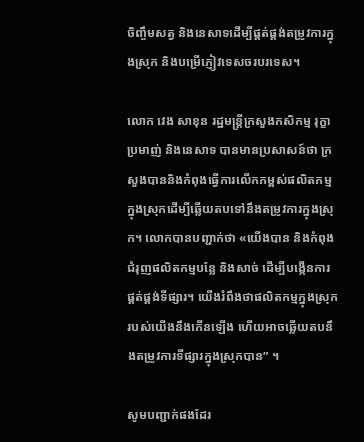ចិញ្ចឹមសត្វ និងនេសាទដើម្បីផ្គត់ផ្គង់តម្រូវការក្នុងស្រុក និងបម្រើភ្ញៀវទេសចរបរទេស។

លោក វេង សាខុន រដ្ឋមន្ត្រីក្រសួងកសិកម្ម រុក្ខាប្រមាញ់ និងនេសាទ បានមានប្រសាសន៍ថា ក្រសួងបាននិងកំពុងធ្វើការលើកកម្ពស់ផលិតកម្មក្នុងស្រុកដើម្បីឆ្លើយតបទៅនឹងតម្រូវការក្នុងស្រុក។ លោកបានបញ្ជាក់ថា «យើងបាន និងកំពុងជំរុញផលិតកម្មបន្លែ និងសាច់ ដើម្បីបង្កើនការផ្គត់ផ្គង់ទីផ្សារ។ យើងរំពឹងថាផលិតកម្មក្នុងស្រុករបស់យើងនឹងកើនឡើង ហើយអាចឆ្លើយតបនឹងតម្រូវការទីផ្សារក្នុងស្រុកបាន” ។

សូមបញ្ជាក់ផងដែរ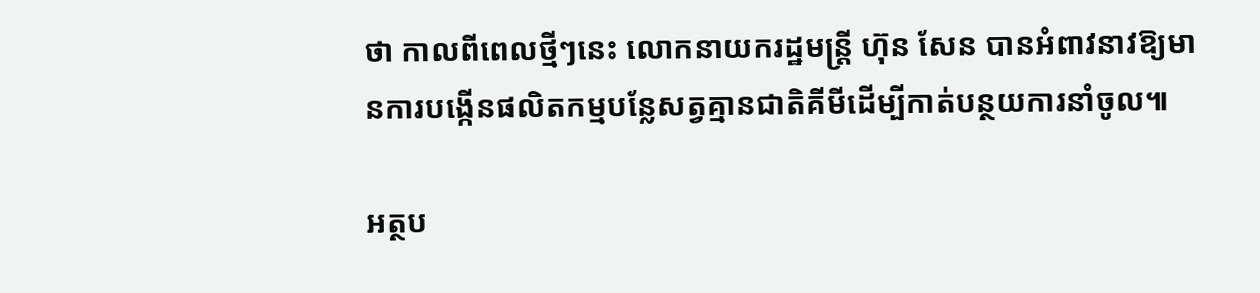ថា កាលពីពេលថ្មីៗនេះ លោកនាយករដ្ឋមន្ត្រី ហ៊ុន សែន បានអំពាវនាវឱ្យមានការបង្កើនផលិតកម្មបន្លែសត្វគ្មានជាតិគីមីដើម្បីកាត់បន្ថយការនាំចូល៕

អត្ថប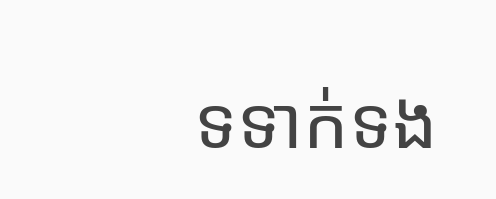ទទាក់ទង